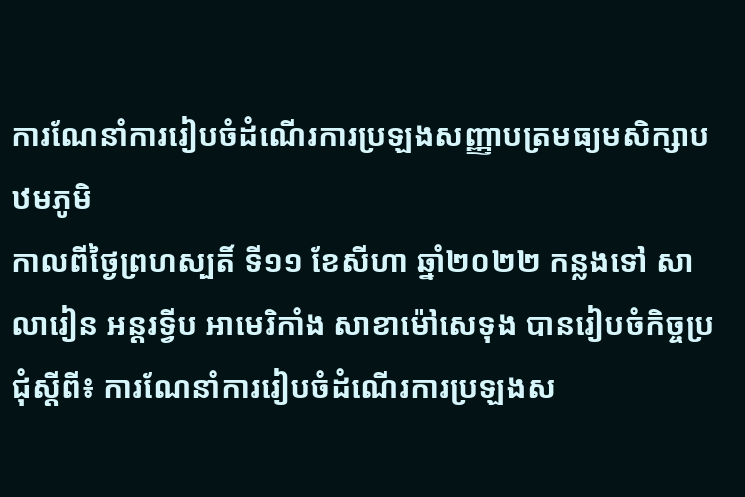ការណែនាំការរៀបចំដំណើរការប្រឡងសញ្ញាបត្រមធ្យមសិក្សាបឋមភូមិ
កាលពីថ្ងៃព្រហស្បតិ៍ ទី១១ ខែសីហា ឆ្នាំ២០២២ កន្លងទៅ សាលារៀន អន្តរទ្វីប អាមេរិកាំង សាខាម៉ៅសេទុង បានរៀបចំកិច្ចប្រជុំស្តីពី៖ ការណែនាំការរៀបចំដំណើរការប្រឡងស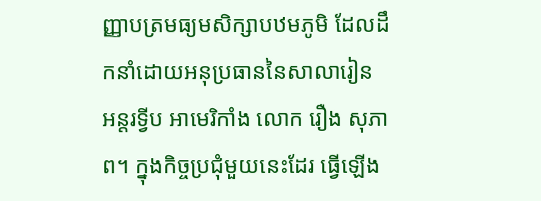ញ្ញាបត្រមធ្យមសិក្សាបឋមភូមិ ដែលដឹកនាំដោយអនុប្រធាននៃសាលារៀន អន្តរទ្វីប អាមេរិកាំង លោក រឿង សុភាព។ ក្នុងកិច្ចប្រជុំមួយនេះដែរ ធ្វើឡើង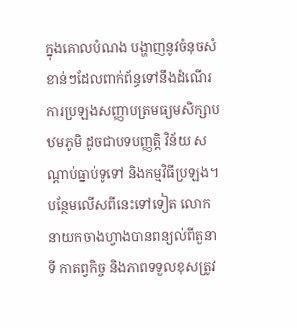ក្នុងគោលបំណង បង្ហាញនូវចំនុចសំខាន់ៗដែលពាក់ព័ន្ធទៅនឹងដំណើរការប្រឡងសញ្ញាបត្រមធ្យមសិក្សាបឋមភូមិ ដូចជាបទបញ្ញត្តិ វិន័យ សណ្ដាប់ធ្នាប់ទូទៅ និងកម្មវិធីប្រឡង។ បន្ថែមលើសពីនេះទៅទៀត លោកនាយកចាងហ្វាងបានពន្យល់ពីតួនាទី កាតព្វកិច្ច និងភាពទទួលខុសត្រូវ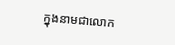ក្នុងនាមជាលោក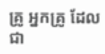គ្រូ អ្នកគ្រូ ដែលជា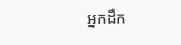អ្នកដឹក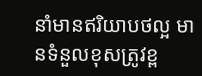នាំមានឥរិយាបថល្អ មានទំនួលខុសត្រូវខ្ព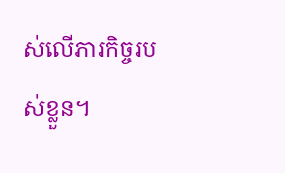ស់លើភារកិច្ចរបស់ខ្លួន។